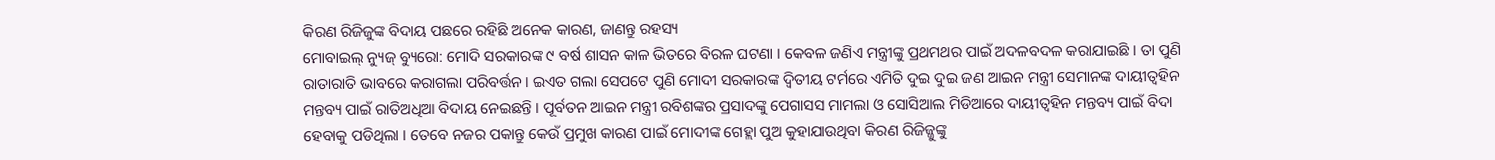କିରଣ ରିଜିଜୁଙ୍କ ବିଦାୟ ପଛରେ ରହିଛି ଅନେକ କାରଣ, ଜାଣନ୍ତୁ ରହସ୍ୟ
ମୋବାଇଲ୍ ନ୍ୟୁଜ୍ ବ୍ୟୁରୋ: ମୋଦି ସରକାରଙ୍କ ୯ ବର୍ଷ ଶାସନ କାଳ ଭିତରେ ବିରଳ ଘଟଣା । କେବଳ ଜଣିଏ ମନ୍ତ୍ରୀଙ୍କୁ ପ୍ରଥମଥର ପାଇଁ ଅଦଳବଦଳ କରାଯାଇଛି । ତା ପୁଣି ରାତାରାତି ଭାବରେ କରାଗଲା ପରିବର୍ତ୍ତନ । ଇଏତ ଗଲା ସେପଟେ ପୁଣି ମୋଦୀ ସରକାରଙ୍କ ଦ୍ୱିତୀୟ ଟର୍ମରେ ଏମିତି ଦୁଇ ଦୁଇ ଜଣ ଆଇନ ମନ୍ତ୍ରୀ ସେମାନଙ୍କ ଦାୟୀତ୍ୱହିନ ମନ୍ତବ୍ୟ ପାଇଁ ରାତିଅଧିଆ ବିଦାୟ ନେଇଛନ୍ତି । ପୂର୍ବତନ ଆଇନ ମନ୍ତ୍ରୀ ରବିଶଙ୍କର ପ୍ରସାଦଙ୍କୁ ପେଗାସସ ମାମଲା ଓ ସୋସିଆଲ ମିଡିଆରେ ଦାୟୀତ୍ୱହିନ ମନ୍ତବ୍ୟ ପାଇଁ ବିଦା ହେବାକୁ ପଡିଥିଲା । ତେବେ ନଜର ପକାନ୍ତୁ କେଉଁ ପ୍ରମୁଖ କାରଣ ପାଇଁ ମୋଦୀଙ୍କ ଗେହ୍ଲା ପୁଅ କୁହାଯାଉଥିବା କିରଣ ରିଜିଜ୍ଜୁଙ୍କୁ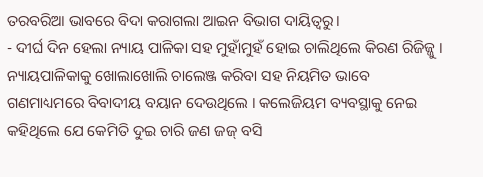ତରବରିଆ ଭାବରେ ବିଦା କରାଗଲା ଆଇନ ବିଭାଗ ଦାୟିତ୍ୱରୁ।
- ଦୀର୍ଘ ଦିନ ହେଲା ନ୍ୟାୟ ପାଳିକା ସହ ମୁହାଁମୁହଁ ହୋଇ ଚାଲିଥିଲେ କିରଣ ରିଜିଜ୍ଜୁ । ନ୍ୟାୟପାଳିକାକୁ ଖୋଲାଖୋଲି ଚାଲେଞ୍ଜ କରିବା ସହ ନିୟମିତ ଭାବେ ଗଣମାଧ୍ୟମରେ ବିବାଦୀୟ ବୟାନ ଦେଉଥିଲେ । କଲେଜିୟମ ବ୍ୟବସ୍ଥାକୁ ନେଇ କହିଥିଲେ ଯେ କେମିତି ଦୁଇ ଚାରି ଜଣ ଜଜ୍ ବସି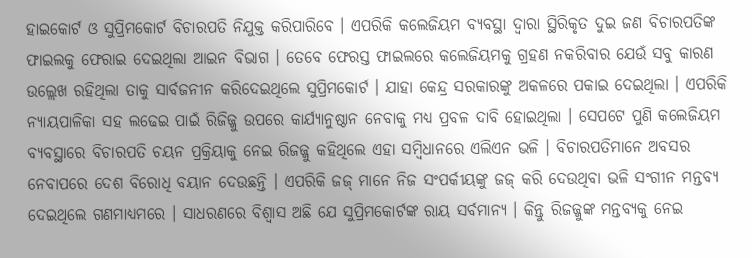ହାଇକୋର୍ଟ ଓ ସୁପ୍ରିମକୋର୍ଟ ବିଚାରପତି ନିଯୁକ୍ତ କରିପାରିବେ । ଏପରିକି କଲେଜିୟମ ବ୍ୟବସ୍ଥା ଦ୍ୱାରା ସ୍ଥିରିକୃତ ଦୁଇ ଜଣ ବିଚାରପତିଙ୍କ ଫାଇଲକୁ ଫେରାଇ ଦେଇଥିଲା ଆଇନ ବିଭାଗ । ତେବେ ଫେରସ୍ତ ଫାଇଲରେ କଲେଜିୟମକୁ ଗ୍ରହଣ ନକରିବାର ଯେଉଁ ସବୁ କାରଣ ଉଲ୍ଲେଖ ରହିଥିଲା ତାକୁ ସାର୍ବଜନୀନ କରିଦେଇଥିଲେ ସୁପ୍ରିମକୋର୍ଟ । ଯାହା କେନ୍ଦ୍ର ସରକାରଙ୍କୁ ଅକଳରେ ପକାଇ ଦେଇଥିଲା । ଏପରିକି ନ୍ୟାୟପାଳିକା ସହ ଲଢେଇ ପାଇଁ ରିଜିଜ୍ଜୁ ଉପରେ କାର୍ଯ୍ୟାନୁଷ୍ଠାନ ନେବାକୁ ମଧ୍ୟ ପ୍ରବଳ ଦାବି ହୋଇଥିଲା । ସେପଟେ ପୁଣି କଲେଜିୟମ ବ୍ୟବସ୍ଥାରେ ବିଚାରପତି ଚୟନ ପ୍ରକ୍ରିୟାକୁ ନେଇ ରିଜଜ୍ଜୁ କହିଥିଲେ ଏହା ସମ୍ବିଧାନରେ ଏଲିଏନ ଭଳି । ବିଚାରପତିମାନେ ଅବସର ନେବାପରେ ଦେଶ ବିରୋଧି ବୟାନ ଦେଉଛନ୍ତି । ଏପରିକି ଜଜ୍ ମାନେ ନିଜ ସଂପର୍କୀୟଙ୍କୁ ଜଜ୍ କରି ଦେଉଥିବା ଭଳି ସଂଗୀନ ମନ୍ତବ୍ୟ ଦେଇଥିଲେ ଗଣମାଧ୍ୟମରେ । ସାଧରଣରେ ବିଶ୍ୱାସ ଅଛି ଯେ ସୁପ୍ରିମକୋର୍ଟଙ୍କ ରାୟ ସର୍ବମାନ୍ୟ । କିନ୍ତୁ ରିଜଜ୍ଜୁଙ୍କ ମନ୍ତବ୍ୟକୁ ନେଇ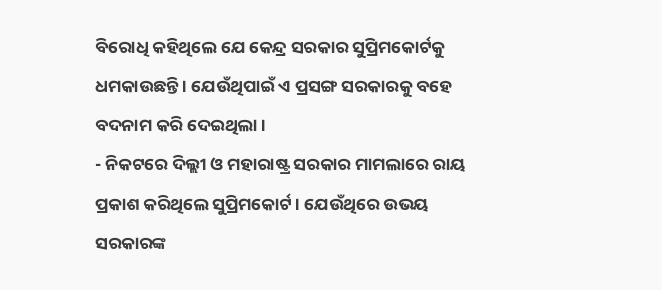ବିରୋଧି କହିଥିଲେ ଯେ କେନ୍ଦ୍ର ସରକାର ସୁପ୍ରିମକୋର୍ଟକୁ ଧମକାଉଛନ୍ତି । ଯେଉଁଥିପାଇଁ ଏ ପ୍ରସଙ୍ଗ ସରକାରକୁ ବହେ ବଦନାମ କରି ଦେଇଥିଲା ।
- ନିକଟରେ ଦିଲ୍ଲୀ ଓ ମହାରାଷ୍ଟ୍ର ସରକାର ମାମଲାରେ ରାୟ ପ୍ରକାଶ କରିଥିଲେ ସୁପ୍ରିମକୋର୍ଟ । ଯେଉଁଥିରେ ଉଭୟ ସରକାରଙ୍କ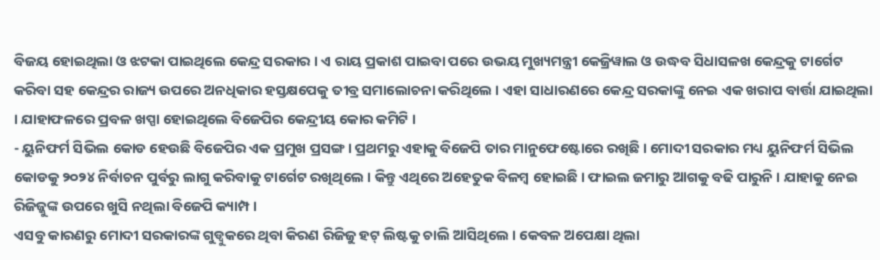ବିଜୟ ହୋଇଥିଲା ଓ ଝଟକା ପାଇଥିଲେ କେନ୍ଦ୍ର ସରକାର । ଏ ରାୟ ପ୍ରକାଶ ପାଇବା ପରେ ଉଭୟ ମୁଖ୍ୟମନ୍ତ୍ରୀ କେଜ୍ରିୱାଲ ଓ ଉଦ୍ଧବ ସିଧାସଳଖ କେନ୍ଦ୍ରକୁ ଟାର୍ଗେଟ କରିବା ସହ କେନ୍ଦ୍ରର ରାଜ୍ୟ ଉପରେ ଅନଧିକାର ହସ୍ତକ୍ଷପେକୁ ତୀବ୍ର ସମାଲୋଚନା କରିଥିଲେ । ଏହା ସାଧାରଣରେ କେନ୍ଦ୍ର ସରକାଙ୍କୁ ନେଇ ଏକ ଖରାପ ବାର୍ତ୍ତା ଯାଇଥିଲା । ଯାହାଫଳରେ ପ୍ରବଳ ଖପ୍ପା ହୋଇଥିଲେ ବିଜେପିର କେନ୍ଦ୍ରୀୟ କୋର କମିଟି ।
- ୟୁନିଫର୍ମ ସିଭିଲ କୋଡ ହେଉଛି ବିଜେପିର ଏକ ପ୍ରମୁଖ ପ୍ରସଙ୍ଗ । ପ୍ରଥମରୁ ଏହାକୁ ବିଜେପି ତାର ମାନୁଫେଷ୍ଟୋରେ ରଖିଛି । ମୋଦୀ ସରକାର ମଧ୍ୟ ୟୁନିଫର୍ମ ସିଭିଲ କୋଡକୁ ୨୦୨୪ ନିର୍ବାଚନ ପୁର୍ବରୁ ଲାଗୁ କରିବାକୁ ଟାର୍ଗେଟ ରଖିଥିଲେ । କିନ୍ତୁ ଏଥିରେ ଅହେତୁକ ବିଳମ୍ବ ହୋଇଛି । ଫାଇଲ ଜମାରୁ ଆଗକୁ ବଢି ପାରୁନି । ଯାହାକୁ ନେଇ ରିଜିଜ୍ଜୁଙ୍କ ଉପରେ ଖୁସି ନଥିଲା ବିଜେପି କ୍ୟାମ୍ପ ।
ଏସବୁ କାରଣରୁ ମୋଦୀ ସରକାରଙ୍କ ଗୁଡ୍ବୁକରେ ଥିବା କିରଣ ରିଜିଜୁ ହଟ୍ ଲିଷ୍ଟକୁ ଚାଲି ଆସିଥିଲେ । କେବଳ ଅପେକ୍ଷା ଥିଲା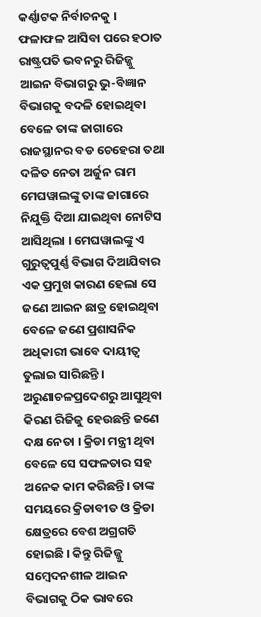କର୍ଣ୍ଣାଟକ ନିର୍ବାଚନକୁ । ଫଳାଫଳ ଆସିବା ପରେ ହଠାତ ରାଷ୍ଟ୍ରପତି ଭବନରୁ ରିଜିଜ୍ଜୁ ଆଇନ ବିଭାଗରୁ ଭୁ-ବିଜ୍ଞାନ ବିଭାଗକୁ ବଦଳି ହୋଇଥିବା ବେଳେ ତାଙ୍କ ଜାଗାରେ ରାଜସ୍ଥାନର ବଡ ଚେହେରା ତଥା ଦଳିତ ନେତା ଅର୍ଜୁନ ରାମ ମେଘୱାଲଙ୍କୁ ତାଙ୍କ ଜାଗାରେ ନିଯୁକ୍ତି ଦିଆ ଯାଇଥିବା ନୋଟିସ ଆସିଥିଲା । ମେଘୱାଲଙ୍କୁ ଏ ଗୁରୁତ୍ୱପୁର୍ଣ୍ଣ ବିଭାଗ ଦିଆଯିବାର ଏକ ପ୍ରମୁଖ କାରଣ ହେଲା ସେ ଜଣେ ଆଇନ ଛାତ୍ର ହୋଇଥିବା ବେଳେ ଜଣେ ପ୍ରଶାସନିକ ଅଧିକାରୀ ଭାବେ ଦାୟୀତ୍ୱ ତୁଲାଇ ସାରିଛନ୍ତି ।
ଅରୁଣାଚଳପ୍ରଦେଶରୁ ଆସୁଥିବା କିରଣ ରିଜିଜୁ ହେଉଛନ୍ତି ଜଣେ ଦକ୍ଷ ନେତା । କ୍ରିଡା ମନ୍ତ୍ରୀ ଥିବା ବେଳେ ସେ ସଫଳତାର ସହ ଅନେକ କାମ କରିଛନ୍ତି। ତାଙ୍କ ସମୟରେ କ୍ରିଡାବୀତ ଓ କ୍ରିଡା କ୍ଷେତ୍ରରେ ବେଶ ଅଗ୍ରଗତି ହୋଇଛି । କିନ୍ତୁ ରିଜିଜ୍ଜୁ ସମ୍ବେଦନଶୀଳ ଆଇନ ବିଭାଗକୁ ଠିକ ଭାବରେ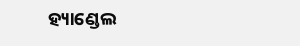ହ୍ୟାଣ୍ଡେଲ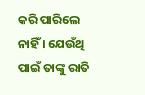କରି ପାରିଲେ ନାହିଁ । ଯେଉଁଥି ପାଇଁ ତାଙ୍କୁ ରାତି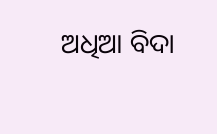ଅଧିଆ ବିଦା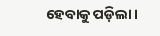ହେବାକୁ ପଡ଼ିଲା।